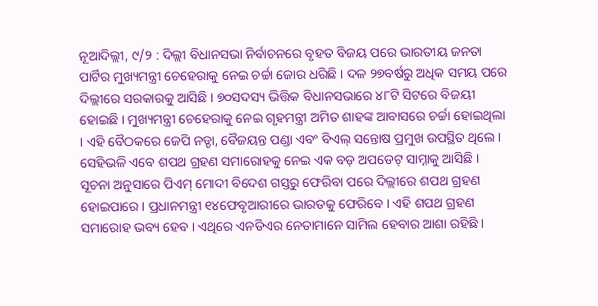ନୂଆଦିଲ୍ଲୀ, ୯/୨ : ଦିଲ୍ଲୀ ବିଧାନସଭା ନିର୍ବାଚନରେ ବୃହତ ବିଜୟ ପରେ ଭାରତୀୟ ଜନତା ପାର୍ଟିର ମୁଖ୍ୟମନ୍ତ୍ରୀ ଚେହେରାକୁ ନେଇ ଚର୍ଚ୍ଚା ଜୋର ଧରିଛି । ଦଳ ୨୭ବର୍ଷରୁ ଅଧିକ ସମୟ ପରେ ଦିଲ୍ଲୀରେ ସରକାରକୁ ଆସିଛି । ୭୦ସଦସ୍ୟ ଭିତ୍ତିକ ବିଧାନସଭାରେ ୪୮ଟି ସିଟରେ ବିଜୟୀ ହୋଇଛି । ମୁଖ୍ୟମନ୍ତ୍ରୀ ଚେହେରାକୁ ନେଇ ଗୃହମନ୍ତ୍ରୀ ଅମିତ ଶାହଙ୍କ ଆବାସରେ ଚର୍ଚ୍ଚା ହୋଇଥିଲା । ଏହି ବୈଠକରେ ଜେପି ନଡ୍ଡା, ବୈଜୟନ୍ତ ପଣ୍ଡା ଏବଂ ବିଏଲ୍ ସନ୍ତୋଷ ପ୍ରମୁଖ ଉପସ୍ଥିତ ଥିଲେ । ସେହିଭଳି ଏବେ ଶପଥ ଗ୍ରହଣ ସମାରୋହକୁ ନେଇ ଏକ ବଡ଼ ଅପଡେଟ୍ ସାମ୍ନାକୁ ଆସିଛି ।
ସୂଚନା ଅନୁସାରେ ପିଏମ୍ ମୋଦୀ ବିଦେଶ ଗସ୍ତରୁ ଫେରିବା ପରେ ଦିଲ୍ଲୀରେ ଶପଥ ଗ୍ରହଣ ହୋଇପାରେ । ପ୍ରଧାନମନ୍ତ୍ରୀ ୧୪ଫେବୃଆରୀରେ ଭାରତକୁ ଫେରିବେ । ଏହି ଶପଥ ଗ୍ରହଣ ସମାରୋହ ଭବ୍ୟ ହେବ । ଏଥିରେ ଏନଡିଏର ନେତାମାନେ ସାମିଲ ହେବାର ଆଶା ରହିଛି ।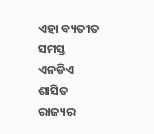ଏହା ବ୍ୟତୀତ ସମସ୍ତ ଏନଡିଏ ଶାସିତ ରାଜ୍ୟର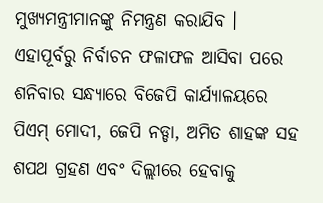ମୁଖ୍ୟମନ୍ତ୍ରୀମାନଙ୍କୁ ନିମନ୍ତ୍ରଣ କରାଯିବ ।
ଏହାପୂର୍ବରୁ ନିର୍ବାଚନ ଫଳାଫଳ ଆସିବା ପରେ ଶନିବାର ସନ୍ଧ୍ୟାରେ ବିଜେପି କାର୍ଯ୍ୟାଳୟରେ ପିଏମ୍ ମୋଦୀ, ଜେପି ନଡ୍ଡା, ଅମିତ ଶାହଙ୍କ ସହ ଶପଥ ଗ୍ରହଣ ଏବଂ ଦିଲ୍ଲୀରେ ହେବାକୁ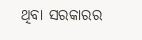ଥିବା ସରକାରର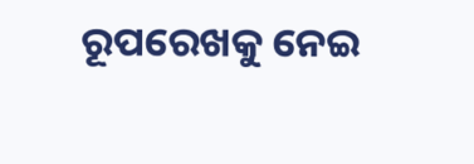ରୂପରେଖକୁ ନେଇ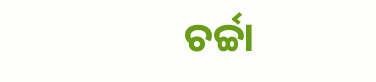ଚର୍ଚ୍ଚା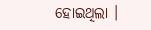ହୋଇଥିଲା ।